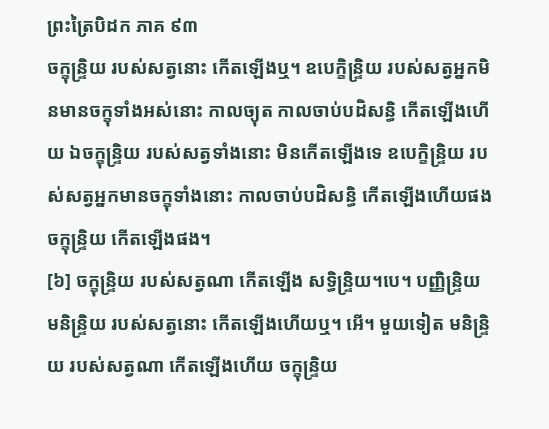ព្រះត្រៃបិដក ភាគ ៩៣
ចក្ខុន្ទ្រិយ របស់សត្វនោះ កើតឡើងឬ។ ឧបេក្ខិន្ទ្រិយ របស់សត្វអ្នកមិនមានចក្ខុទាំងអស់នោះ កាលច្យុត កាលចាប់បដិសន្ធិ កើតឡើងហើយ ឯចក្ខុន្ទ្រិយ របស់សត្វទាំងនោះ មិនកើតឡើងទេ ឧបេក្ខិន្ទ្រិយ របស់សត្វអ្នកមានចក្ខុទាំងនោះ កាលចាប់បដិសន្ធិ កើតឡើងហើយផង ចក្ខុន្ទ្រិយ កើតឡើងផង។
[៦] ចក្ខុន្ទ្រិយ របស់សត្វណា កើតឡើង សទ្ធិន្ទ្រិយ។បេ។ បញ្ញិន្ទ្រិយ មនិន្ទ្រិយ របស់សត្វនោះ កើតឡើងហើយឬ។ អើ។ មួយទៀត មនិន្ទ្រិយ របស់សត្វណា កើតឡើងហើយ ចក្ខុន្ទ្រិយ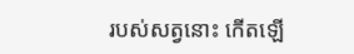របស់សត្វនោះ កើតឡើ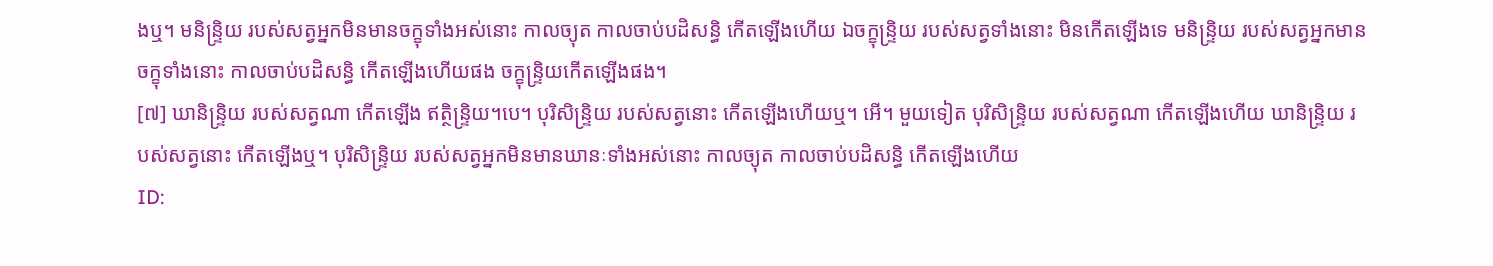ងឬ។ មនិន្ទ្រិយ របស់សត្វអ្នកមិនមានចក្ខុទាំងអស់នោះ កាលច្យុត កាលចាប់បដិសន្ធិ កើតឡើងហើយ ឯចក្ខុន្ទ្រិយ របស់សត្វទាំងនោះ មិនកើតឡើងទេ មនិន្ទ្រិយ របស់សត្វអ្នកមានចក្ខុទាំងនោះ កាលចាប់បដិសន្ធិ កើតឡើងហើយផង ចក្ខុន្ទ្រិយកើតឡើងផង។
[៧] ឃានិន្ទ្រិយ របស់សត្វណា កើតឡើង ឥត្ថិន្ទ្រិយ។បេ។ បុរិសិន្ទ្រិយ របស់សត្វនោះ កើតឡើងហើយឬ។ អើ។ មួយទៀត បុរិសិន្ទ្រិយ របស់សត្វណា កើតឡើងហើយ ឃានិន្ទ្រិយ របស់សត្វនោះ កើតឡើងឬ។ បុរិសិន្ទ្រិយ របស់សត្វអ្នកមិនមានឃានៈទាំងអស់នោះ កាលច្យុត កាលចាប់បដិសន្ធិ កើតឡើងហើយ
ID: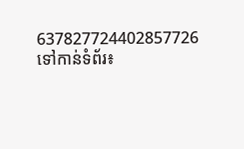637827724402857726
ទៅកាន់ទំព័រ៖